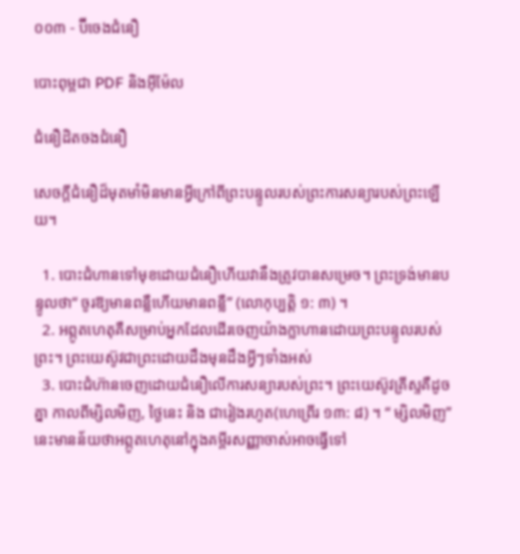០០៣ - ប៊ីចេងជំនឿ

បោះពុម្ពជា PDF និងអ៊ីម៉ែល

ជំនឿដិតចងជំនឿ

សេចក្ដីជំនឿដ៏មុតមាំមិនមានអ្វីក្រៅពីព្រះបន្ទូលរបស់ព្រះការសន្យារបស់ព្រះឡើយ។

  1. បោះជំហានទៅមុខដោយជំនឿហើយវានឹងត្រូវបានសម្រេច។ ព្រះទ្រង់មានបន្ទូលថា“ ចូរឱ្យមានពន្លឺហើយមានពន្លឺ” (លោកុប្បត្ដិ ១: ៣) ។
  2. អព្ភូតហេតុគឺសម្រាប់អ្នកដែលដើរចេញយ៉ាងក្លាហានដោយព្រះបន្ទូលរបស់ព្រះ។ ព្រះយេស៊ូវជាព្រះដោយដឹងមុនដឹងអ្វីៗទាំងអស់
  3. បោះជំហ៊ានចេញដោយជំនឿលើការសន្យារបស់ព្រះ។ ព្រះយេស៊ូវគ្រីស្ទគឺដូចគ្នា កាលពីម្សិលមិញ, ថ្ងៃនេះ និង ជារៀងរហូត(ហេព្រើរ ១៣: ៨) ។ “ ម្សិលមិញ” នេះមានន័យថាអព្ភូតហេតុនៅក្នុងគម្ពីរសញ្ញាចាស់អាចធ្វើទៅ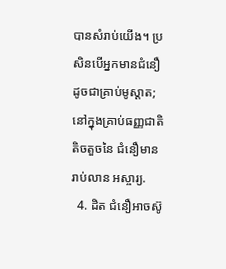បានសំរាប់យើង។ ប្រសិនបើអ្នកមានជំនឿដូចជាគ្រាប់មូស្ដាត; នៅក្នុងគ្រាប់ធញ្ញជាតិតិចតួចនៃ ជំនឿមានរាប់លាន អស្ចារ្យ.
  4. ដិត ជំនឿអាចស៊ូ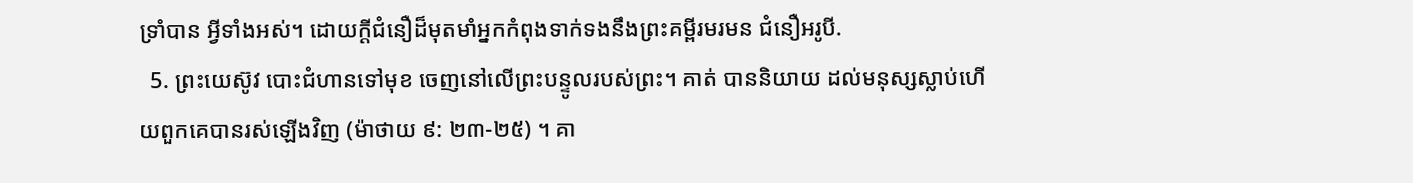ទ្រាំបាន អ្វីទាំងអស់។ ដោយក្ដីជំនឿដ៏មុតមាំអ្នកកំពុងទាក់ទងនឹងព្រះគម្ពីរមរមន ជំនឿអរូបី.
  5. ព្រះយេស៊ូវ បោះជំហានទៅមុខ ចេញនៅលើព្រះបន្ទូលរបស់ព្រះ។ គាត់ បាននិយាយ ដល់មនុស្សស្លាប់ហើយពួកគេបានរស់ឡើងវិញ (ម៉ាថាយ ៩: ២៣-២៥) ។ គា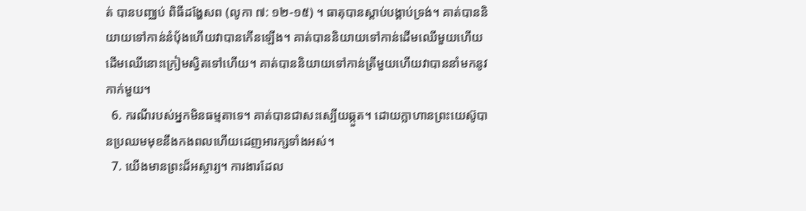ត់ បានបញ្ឈប់ ពិធីដង្ហែសព (លូកា ៧: ១២-១៥) ។ ធាតុបានស្តាប់បង្គាប់ទ្រង់។ គាត់បាននិយាយទៅកាន់នំបុ័ងហើយវាបានកើនឡើង។ គាត់បាននិយាយទៅកាន់ដើមឈើមួយហើយដើមឈើនោះក្រៀមស្វិតទៅហើយ។ គាត់បាននិយាយទៅកាន់ត្រីមួយហើយវាបាននាំមកនូវកាក់មួយ។
  6. ករណីរបស់អ្នកមិនធម្មតាទេ។ គាត់បានជាសះស្បើយឆ្កួត។ ដោយក្លាហានព្រះយេស៊ូបានប្រឈមមុខនឹងកងពលហើយដេញអារក្សទាំងអស់។
  7. យើងមានព្រះដ៏អស្ចារ្យ។ ការងារដែល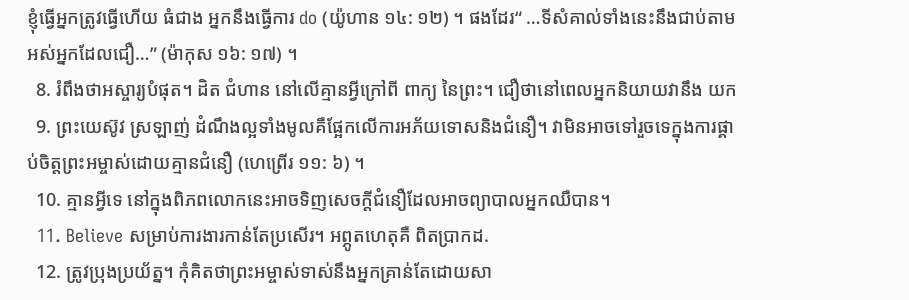ខ្ញុំធ្វើអ្នកត្រូវធ្វើហើយ ធំជាង អ្នកនឹងធ្វើការ do (យ៉ូហាន ១៤: ១២) ។ ផងដែរ“ …ទីសំគាល់ទាំងនេះនឹងជាប់តាមអស់អ្នកដែលជឿ…” (ម៉ាកុស ១៦: ១៧) ។
  8. រំពឹងថាអស្ចារ្យបំផុត។ ដិត ជំហាន នៅលើគ្មានអ្វីក្រៅពី ពាក្យ នៃព្រះ។ ជឿថានៅពេលអ្នកនិយាយវានឹង យក
  9. ព្រះយេស៊ូវ ស្រឡាញ់ ដំណឹងល្អទាំងមូលគឺផ្អែកលើការអភ័យទោសនិងជំនឿ។ វាមិនអាចទៅរួចទេក្នុងការផ្គាប់ចិត្តព្រះអម្ចាស់ដោយគ្មានជំនឿ (ហេព្រើរ ១១: ៦) ។
  10. គ្មានអ្វីទេ នៅក្នុងពិភពលោកនេះអាចទិញសេចក្តីជំនឿដែលអាចព្យាបាលអ្នកឈឺបាន។
  11. Believe សម្រាប់ការងារកាន់តែប្រសើរ។ អព្ភូតហេតុគឺ ពិតប្រាកដ.
  12. ត្រូវប្រុងប្រយ័ត្ន។ កុំគិតថាព្រះអម្ចាស់ទាស់នឹងអ្នកគ្រាន់តែដោយសា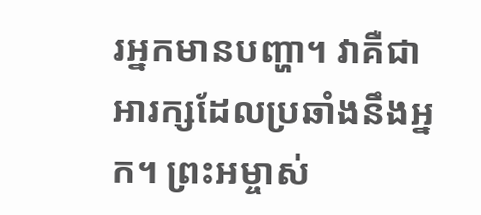រអ្នកមានបញ្ហា។ វាគឺជាអារក្សដែលប្រឆាំងនឹងអ្នក។ ព្រះអម្ចាស់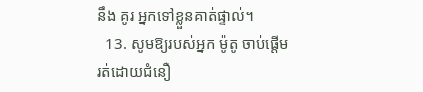នឹង គូរ អ្នកទៅខ្លួនគាត់ផ្ទាល់។
  13. សូមឱ្យរបស់អ្នក ម៉ូតូ ចាប់ផ្តើមរត់ដោយជំនឿ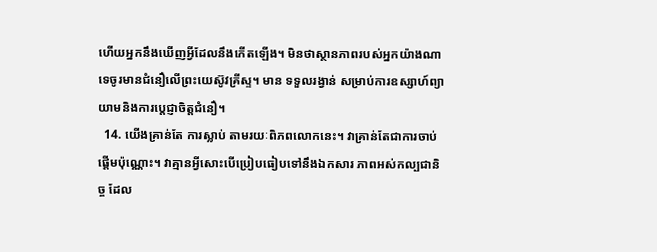ហើយអ្នកនឹងឃើញអ្វីដែលនឹងកើតឡើង។ មិនថាស្ថានភាពរបស់អ្នកយ៉ាងណាទេចូរមានជំនឿលើព្រះយេស៊ូវគ្រីស្ទ។ មាន ទទួលរង្វាន់ សម្រាប់ការឧស្សាហ៍ព្យាយាមនិងការប្តេជ្ញាចិត្តជំនឿ។
  14. យើងគ្រាន់តែ ការស្លាប់ តាមរយៈពិភពលោកនេះ។ វាគ្រាន់តែជាការចាប់ផ្តើមប៉ុណ្ណោះ។ វាគ្មានអ្វីសោះបើប្រៀបធៀបទៅនឹងឯកសារ ភាពអស់កល្បជានិច្ច ដែល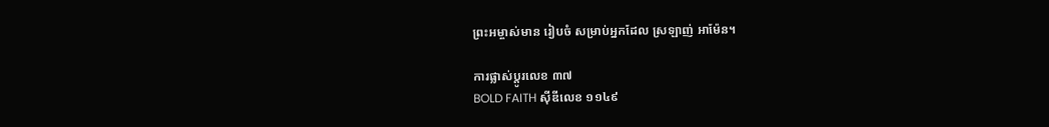ព្រះអម្ចាស់មាន រៀបចំ សម្រាប់អ្នកដែល ស្រឡាញ់ អាម៉ែន។

ការផ្លាស់ប្តូរលេខ ៣៧
BOLD FAITH ស៊ីឌីលេខ ១១៤៩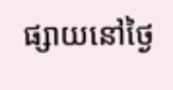ផ្សាយនៅថ្ងៃ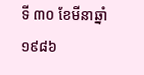ទី ៣០ ខែមីនាឆ្នាំ ១៩៨៦